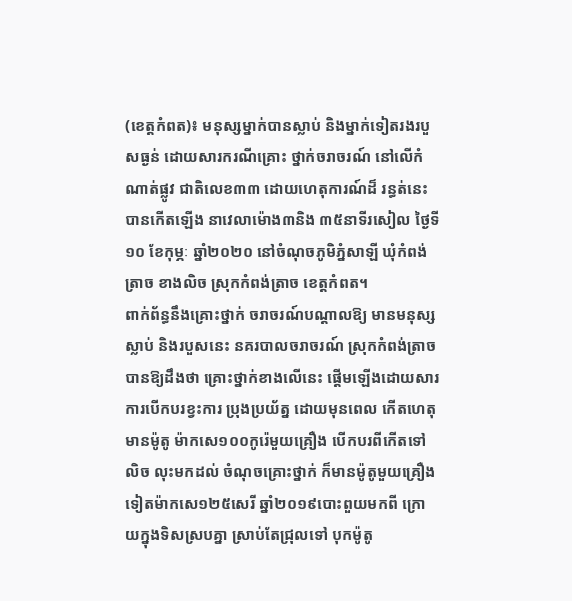(ខេត្តកំពត)៖ មនុស្សម្នាក់បានស្លាប់ និងម្នាក់ទៀតរងរបួសធ្ងន់ ដោយសារករណីគ្រោះ ថ្នាក់ចរាចរណ៍ នៅលើកំណាត់ផ្លូវ ជាតិលេខ៣៣ ដោយហេតុការណ៍ដ៏ រន្ធត់នេះបានកើតឡើង នាវេលាម៉ោង៣និង ៣៥នាទីរសៀល ថ្ងៃទី១០ ខែកុម្ភៈ ឆ្នាំ២០២០ នៅចំណុចភូមិភ្នំសាឡី ឃុំកំពង់ត្រាច ខាងលិច ស្រុកកំពង់ត្រាច ខេត្តកំពត។
ពាក់ព័ន្ធនឹងគ្រោះថ្នាក់ ចរាចរណ៍បណ្តាលឱ្យ មានមនុស្សស្លាប់ និងរបួសនេះ នគរបាលចរាចរណ៍ ស្រុកកំពង់ត្រាច បានឱ្យដឹងថា គ្រោះថ្នាក់ខាងលើនេះ ផ្តើមឡើងដោយសារ ការបើកបរខ្វះការ ប្រុងប្រយ័ត្ន ដោយមុនពេល កើតហេតុមានម៉ូតូ ម៉ាកសេ១០០កូរ៉េមួយគ្រឿង បើកបរពីកើតទៅលិច លុះមកដល់ ចំណុចគ្រោះថ្នាក់ ក៏មានម៉ូតូមួយគ្រឿង ទៀតម៉ាកសេ១២៥សេរី ឆ្នាំ២០១៩បោះពួយមកពី ក្រោយក្នុងទិសស្របគ្នា ស្រាប់តែជ្រុលទៅ បុកម៉ូតូ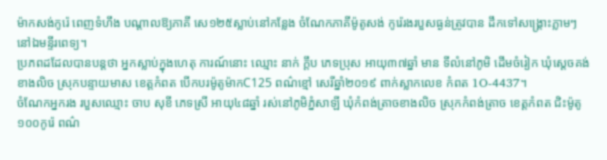ម៉ាកសង់កូរ៉េ ពេញទំហឹង បណ្តាលឱ្យភាគី សេ១២៥ស្លាប់នៅកន្លែង ចំណែកភាគីម៉ូតូសង់ កូរ៉េរងរបួសធ្ងន់ត្រូវបាន ដឹកទៅសង្គ្រោះភ្លាមៗ នៅឯមន្ទីរពេទ្យ។
ប្រភពដដែលបានបន្តថា អ្នកស្លាប់ក្នុងហេតុ ការណ៍នោះ ឈ្មោះ នាក់ ក្តឹប ភេទប្រុស អាយុ៣៧ឆ្នាំ មាន ទីលំនៅភូមិ ដើមចំរៀក ឃុំស្តេចគង់ខាងលិច ស្រុកបន្ទាយមាស ខេត្តកំពត បើកបរម៉ូតូម៉ាកC125 ពណ៌ខ្មៅ សេរីឆ្នាំ២០១៩ ពាក់ស្លាកលេខ កំពត 1O-4437។
ចំណែកអ្នករង របួសឈ្មោះ ចាប សុខី ភេទស្រី អាយុ៤៨ឆ្នាំ រស់នៅភូមិភ្នំសាឡី ឃុំកំពង់ត្រាចខាងលិច ស្រុកកំពង់ត្រាច ខេត្តកំពត ជិះម៉ូតូ១០០កូរ៉េ ពណ៌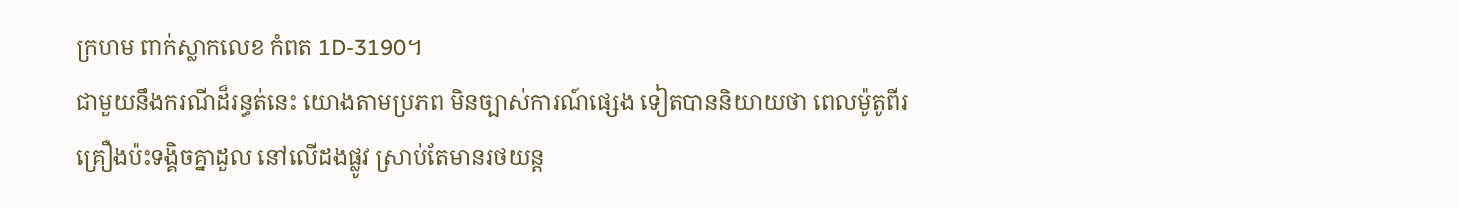ក្រហម ពាក់ស្លាកលេខ កំពត 1D-3190។
ជាមួយនឹងករណីដ៏រន្ធត់នេះ យោងតាមប្រភព មិនច្បាស់ការណ៍ផ្សេង ទៀតបាននិយាយថា ពេលម៉ូតូពីរ គ្រឿងប៉ះទង្គិចគ្នាដួល នៅលើដងផ្លូវ ស្រាប់តែមានរថយន្ត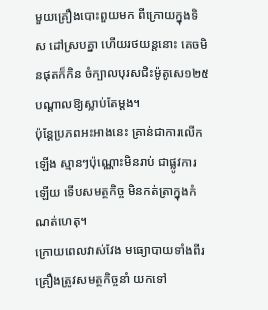មួយគ្រឿងបោះពួយមក ពីក្រោយក្នុងទិស ដៅស្របគ្នា ហើយរថយន្តនោះ គេចមិនផុតក៏កិន ចំក្បាលបុរសជិះម៉ូតូសេ១២៥ បណ្តាលឱ្យស្លាប់តែម្តង។
ប៉ុន្តែប្រភពអះអាងនេះ គ្រាន់ជាការលើកឡើង ស្មានៗប៉ុណ្ណោះមិនរាប់ ជាផ្លូវការឡើយ ទើបសមត្ថកិច្ច មិនកត់ត្រាក្នុងកំណត់ហេតុ។
ក្រោយពេលវាស់វែង មធ្យោបាយទាំងពីរ គ្រឿងត្រូវសមត្ថកិច្ចនាំ យកទៅ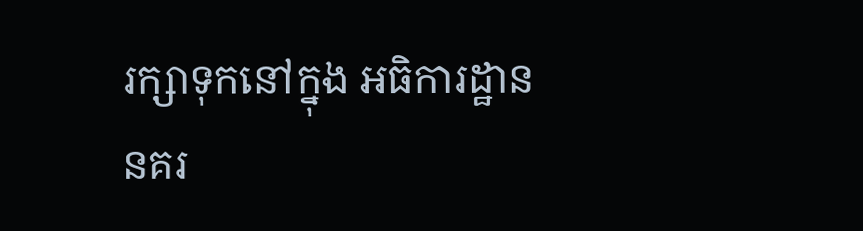រក្សាទុកនៅក្នុង អធិការដ្ឋាន នគរ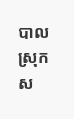បាលស្រុក ស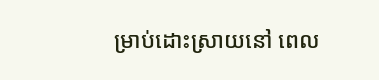ម្រាប់ដោះស្រាយនៅ ពេល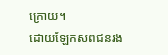ក្រោយ។
ដោយឡែកសពជនរង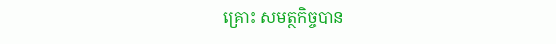គ្រោះ សមត្ថកិច្ចបាន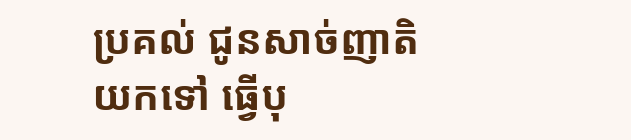ប្រគល់ ជូនសាច់ញាតិយកទៅ ធ្វើបុ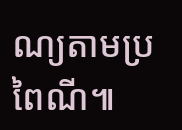ណ្យតាមប្រពៃណី៕